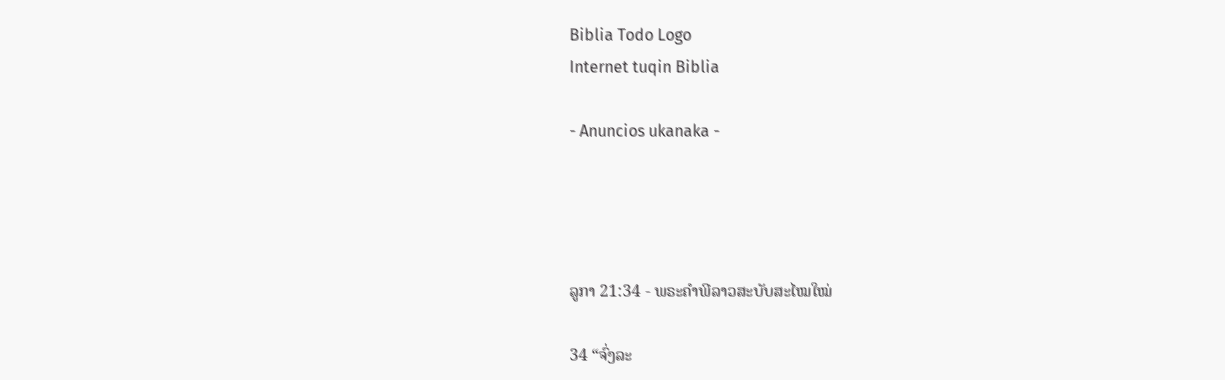Biblia Todo Logo
Internet tuqin Biblia

- Anuncios ukanaka -




ລູກາ 21:34 - ພຣະຄຳພີລາວສະບັບສະໄໝໃໝ່

34 “ຈົ່ງລະ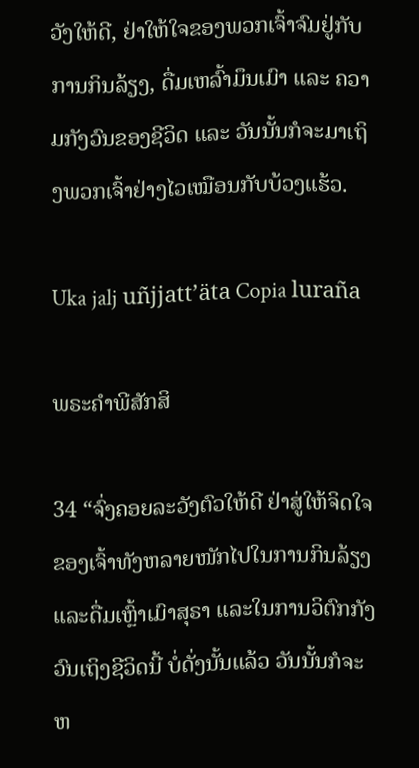ວັງໃຫ້ດີ, ຢ່າໃຫ້ໃຈຂອງພວກເຈົ້າຈົມຢູ່ກັບການກິນລ້ຽງ, ດື່ມເຫລົ້າມຶນເມົາ ແລະ ຄວາມກັງວົນຂອງຊີວິດ ແລະ ວັນນັ້ນກໍຈະມາເຖິງພວກເຈົ້າຢ່າງໄວເໝືອນກັບບ້ວງແຮ້ວ.

Uka jalj uñjjattʼäta Copia luraña

ພຣະຄຳພີສັກສິ

34 “ຈົ່ງຄອຍລະວັງຕົວໃຫ້ດີ ຢ່າສູ່ໃຫ້ຈິດໃຈຂອງເຈົ້າທັງຫລາຍໜັກໄປໃນການກິນລ້ຽງ ແລະດື່ມເຫຼົ້າເມົາສຸຣາ ແລະໃນການວິຕົກກັງວົນເຖິງຊີວິດນີ້ ບໍ່ດັ່ງນັ້ນແລ້ວ ວັນນັ້ນກໍຈະຫ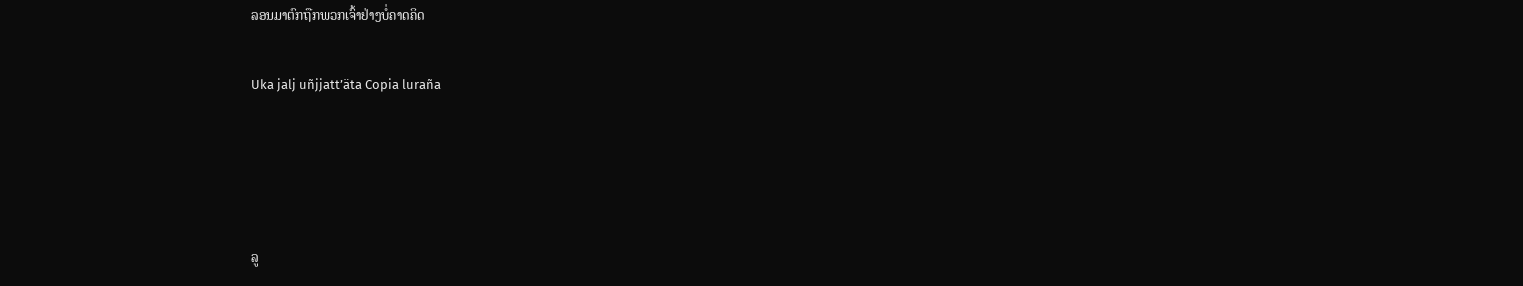ລອນມາຕົກຖືກພວກເຈົ້າຢ່າງບໍ່ຄາດຄິດ

Uka jalj uñjjattʼäta Copia luraña




ລູ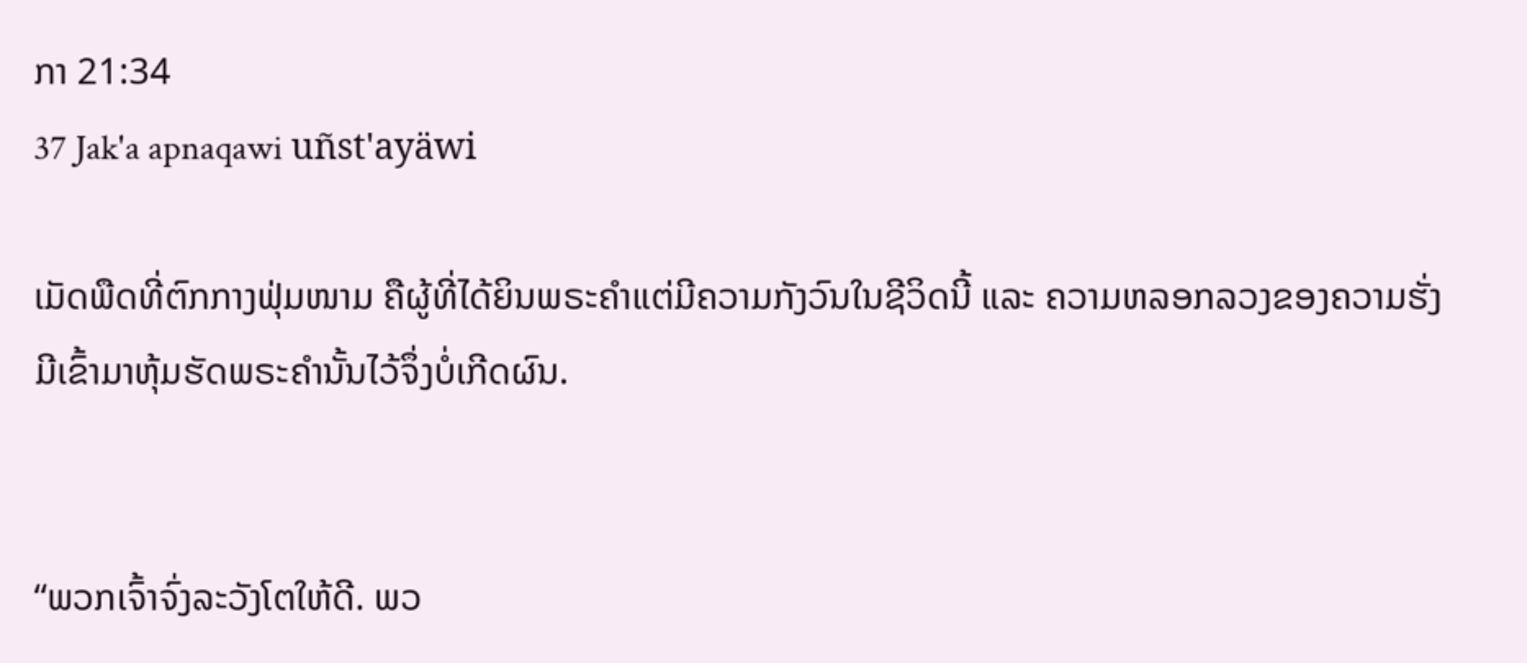ກາ 21:34
37 Jak'a apnaqawi uñst'ayäwi

ເມັດພືດທີ່ຕົກກາງຟຸ່ມໜາມ ຄືຜູ້ທີ່ໄດ້ຍິນພຣະຄຳແຕ່ມີຄວາມກັງວົນໃນຊີວິດນີ້ ແລະ ຄວາມຫລອກລວງຂອງຄວາມຮັ່ງມີເຂົ້າມາຫຸ້ມຮັດພຣະຄຳນັ້ນໄວ້ຈຶ່ງບໍ່ເກີດຜົນ.


“ພວກເຈົ້າຈົ່ງລະວັງໂຕໃຫ້ດີ. ພວ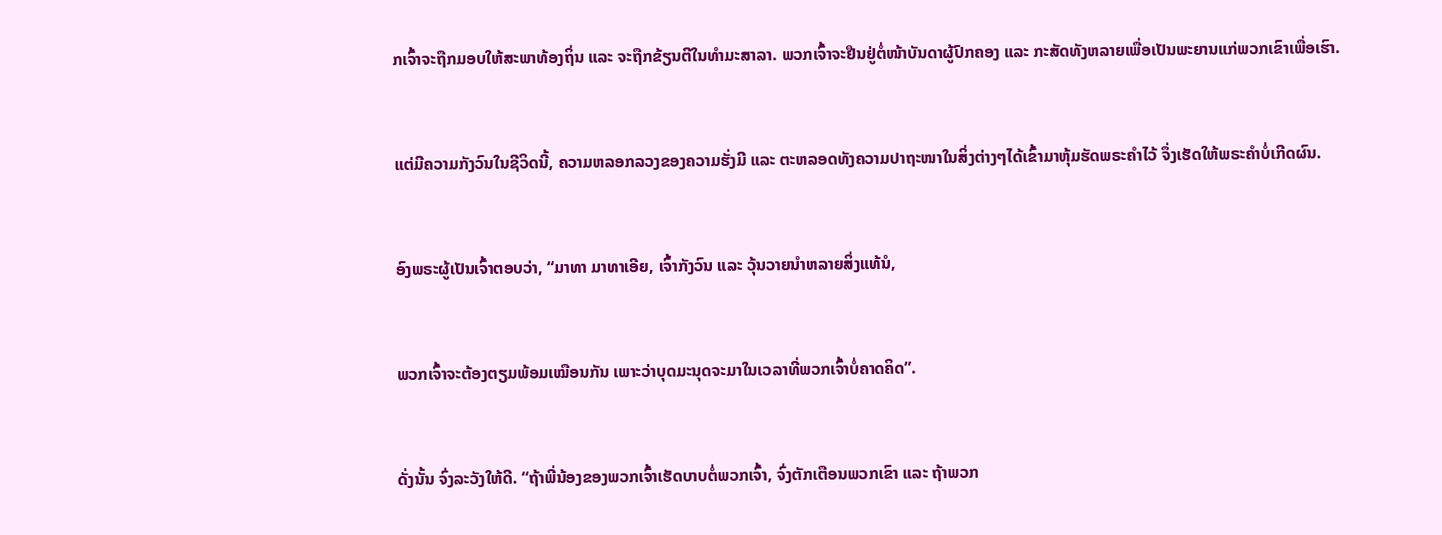ກເຈົ້າຈະຖືກມອບໃຫ້ສະພາທ້ອງຖິ່ນ ແລະ ຈະຖືກຂ້ຽນຕີໃນທຳມະສາລາ. ພວກເຈົ້າຈະຢືນຢູ່ຕໍ່ໜ້າບັນດາຜູ້ປົກຄອງ ແລະ ກະສັດທັງຫລາຍເພື່ອເປັນພະຍານແກ່ພວກເຂົາເພື່ອເຮົາ.


ແຕ່ມີຄວາມກັງວົນໃນຊີວິດນີ້, ຄວາມຫລອກລວງຂອງຄວາມຮັ່ງມີ ແລະ ຕະຫລອດທັງຄວາມປາຖະໜາໃນສິ່ງຕ່າງໆໄດ້ເຂົ້າມາຫຸ້ມຮັດພຣະຄຳໄວ້ ຈຶ່ງເຮັດໃຫ້ພຣະຄຳບໍ່ເກີດຜົນ.


ອົງພຣະຜູ້ເປັນເຈົ້າຕອບວ່າ, “ມາທາ ມາທາເອີຍ, ເຈົ້າກັງວົນ ແລະ ວຸ້ນວາຍນຳຫລາຍສິ່ງແທ້ນໍ,


ພວກເຈົ້າຈະຕ້ອງຕຽມພ້ອມເໝືອນກັນ ເພາະວ່າບຸດມະນຸດຈະມາໃນເວລາທີ່ພວກເຈົ້າບໍ່ຄາດຄິດ”.


ດັ່ງນັ້ນ ຈົ່ງລະວັງໃຫ້ດີ. “ຖ້າພີ່ນ້ອງຂອງພວກເຈົ້າເຮັດບາບຕໍ່ພວກເຈົ້າ, ຈົ່ງຕັກເຕືອນພວກເຂົາ ແລະ ຖ້າພວກ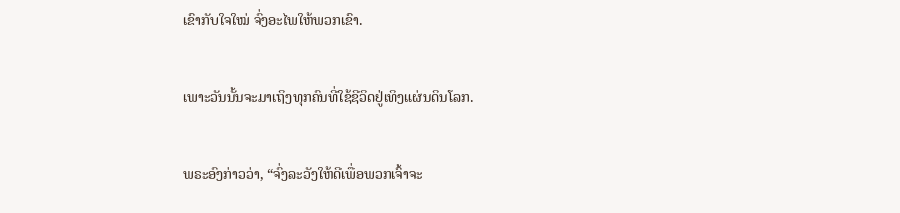ເຂົາກັບໃຈໃໝ່ ຈົ່ງອະໄພໃຫ້ພວກເຂົາ.


ເພາະວັນນັ້ນຈະມາເຖິງທຸກຄົນທີ່ໃຊ້ຊີວິດຢູ່ເທິງແຜ່ນດິນໂລກ.


ພຣະອົງກ່າວວ່າ, “ຈົ່ງລະວັງໃຫ້ດີເພື່ອພວກເຈົ້າຈະ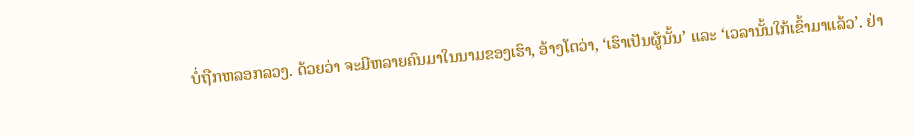ບໍ່ຖືກຫລອກລວງ. ດ້ວຍວ່າ ຈະມີຫລາຍຄົນມາໃນນາມຂອງເຮົາ, ອ້າງໂຕວ່າ, ‘ເຮົາເປັນຜູ້ນັ້ນ’ ແລະ ‘ເວລານັ້ນໃກ້ເຂົ້າມາແລ້ວ’. ຢ່າ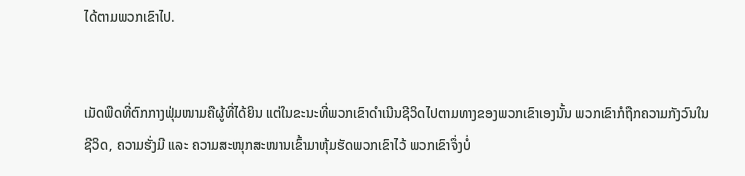ໄດ້ຕາມພວກເຂົາໄປ.


ເມັດພືດທີ່ຕົກກາງຟຸ່ມໜາມຄືຜູ້ທີ່ໄດ້ຍິນ ແຕ່ໃນຂະນະທີ່ພວກເຂົາດຳເນີນຊີວິດໄປຕາມທາງຂອງພວກເຂົາເອງນັ້ນ ພວກເຂົາກໍຖືກຄວາມກັງວົນໃນຊີວິດ, ຄວາມຮັ່ງມີ ແລະ ຄວາມສະໜຸກສະໜານເຂົ້າມາຫຸ້ມຮັດພວກເຂົາໄວ້ ພວກເຂົາຈຶ່ງບໍ່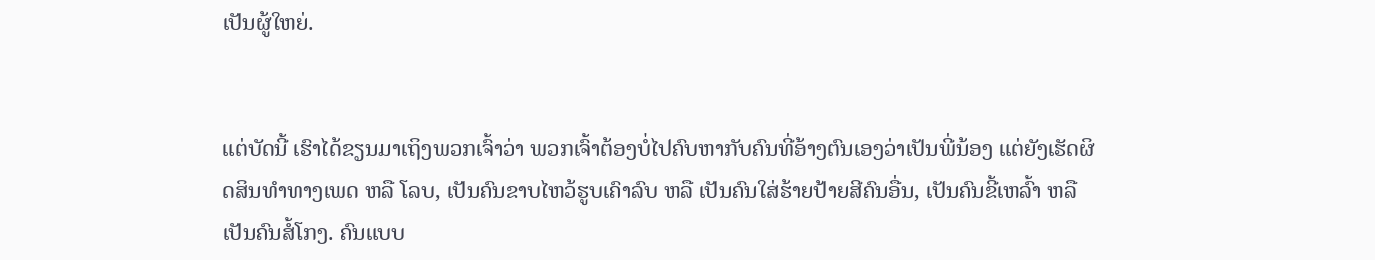ເປັນຜູ້ໃຫຍ່.


ແຕ່ບັດນີ້ ເຮົາໄດ້ຂຽນມາເຖິງພວກເຈົ້າວ່າ ພວກເຈົ້າຕ້ອງບໍ່ໄປຄົບຫາກັບຄົນທີ່ອ້າງຕົນເອງວ່າເປັນພີ່ນ້ອງ ແຕ່ຍັງເຮັດຜິດສິນທຳທາງເພດ ຫລື ໂລບ, ເປັນຄົນຂາບໄຫວ້ຮູບເຄົາລົບ ຫລື ເປັນຄົນໃສ່ຮ້າຍປ້າຍສີຄົນອື່ນ, ເປັນຄົນຂີ້ເຫລົ້າ ຫລື ເປັນຄົນສໍ້ໂກງ. ຄົນແບບ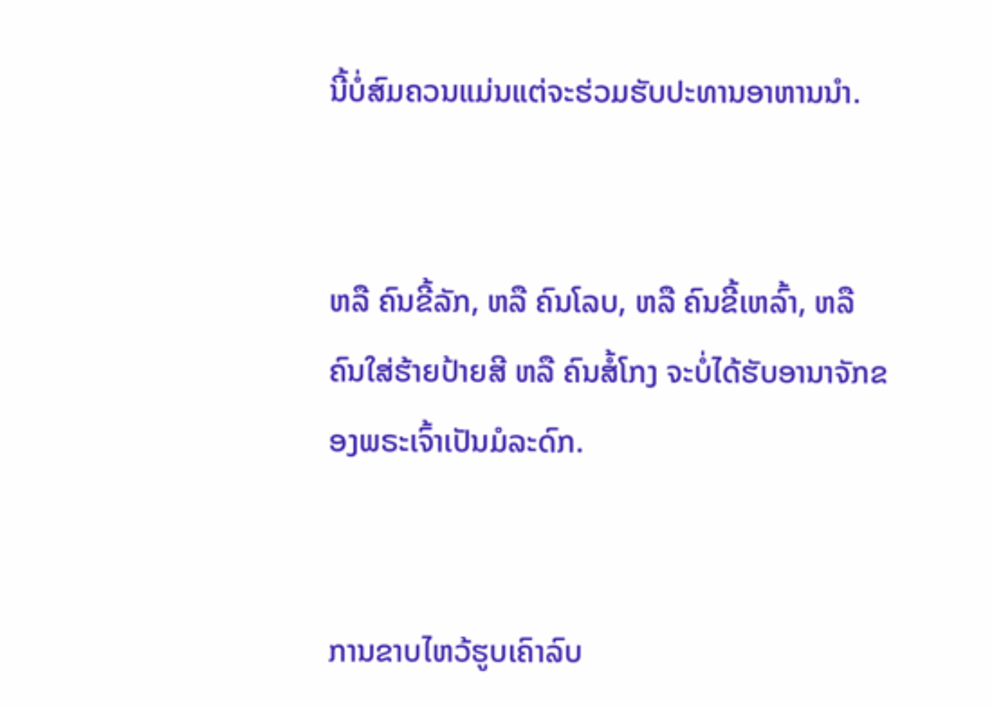ນີ້ບໍ່ສົມຄວນແມ່ນແຕ່ຈະຮ່ວມຮັບປະທານອາຫານນໍາ.


ຫລື ຄົນຂີ້ລັກ, ຫລື ຄົນໂລບ, ຫລື ຄົນຂີ້ເຫລົ້າ, ຫລື ຄົນໃສ່ຮ້າຍປ້າຍສີ ຫລື ຄົນສໍ້ໂກງ ຈະບໍ່ໄດ້ຮັບອານາຈັກຂອງພຣະເຈົ້າເປັນມໍລະດົກ.


ການຂາບໄຫວ້ຮູບເຄົາລົບ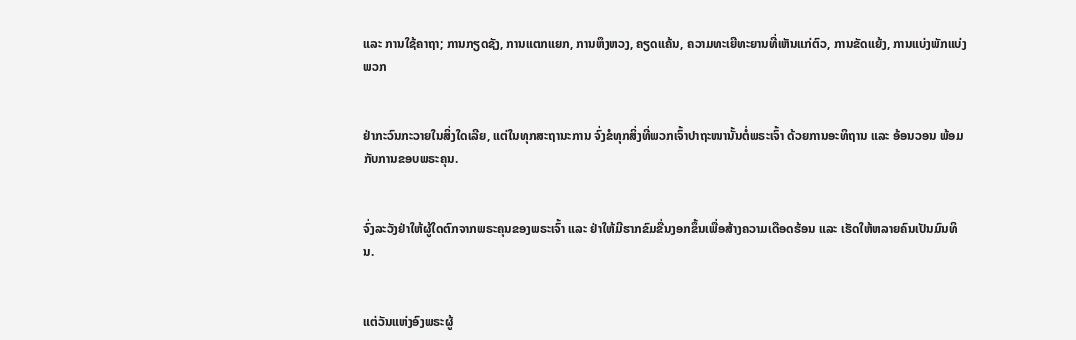ແລະ ການໃຊ້ຄາຖາ; ການກຽດຊັງ, ການແຕກແຍກ, ການຫຶງຫວງ, ຄຽດແຄ້ນ, ຄວາມທະເຍີທະຍານທີ່ເຫັນແກ່ຕົວ, ການຂັດແຍ້ງ, ການແບ່ງພັກແບ່ງພວກ


ຢ່າກະວົນກະວາຍໃນສິ່ງໃດເລີຍ, ແຕ່ໃນທຸກສະຖານະການ ຈົ່ງຂໍທຸກສິ່ງທີ່ພວກເຈົ້າປາຖະໜານັ້ນຕໍ່ພຣະເຈົ້າ ດ້ວຍການອະທິຖານ ແລະ ອ້ອນວອນ ພ້ອມກັບການຂອບພຣະຄຸນ.


ຈົ່ງລະວັງຢ່າໃຫ້ຜູ້ໃດຕົກຈາກພຣະຄຸນຂອງພຣະເຈົ້າ ແລະ ຢ່າໃຫ້ມີຮາກຂົມຂື່ນງອກຂຶ້ນເພື່ອສ້າງຄວາມເດືອດຮ້ອນ ແລະ ເຮັດໃຫ້ຫລາຍຄົນເປັນມົນທິນ.


ແຕ່ວັນແຫ່ງອົງພຣະຜູ້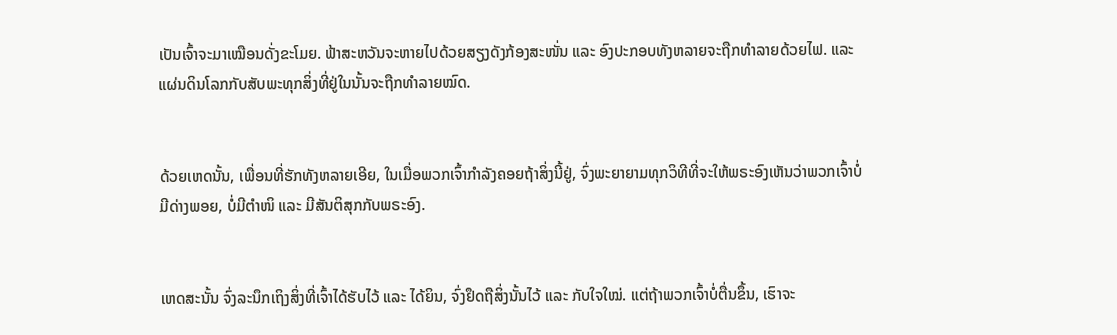ເປັນເຈົ້າຈະມາເໝືອນດັ່ງຂະໂມຍ. ຟ້າສະຫວັນຈະຫາຍໄປດ້ວຍສຽງດັງກ້ອງສະໜັ່ນ ແລະ ອົງປະກອບທັງຫລາຍຈະຖືກທຳລາຍດ້ວຍໄຟ. ແລະ ແຜ່ນດິນໂລກກັບສັບພະທຸກສິ່ງທີ່ຢູ່ໃນນັ້ນຈະຖືກທຳລາຍໝົດ.


ດ້ວຍເຫດນັ້ນ, ເພື່ອນທີ່ຮັກທັງຫລາຍເອີຍ, ໃນເມື່ອພວກເຈົ້າກຳລັງຄອຍຖ້າສິ່ງນີ້ຢູ່, ຈົ່ງພະຍາຍາມທຸກວິທີທີ່ຈະໃຫ້ພຣະອົງເຫັນວ່າພວກເຈົ້າບໍ່ມີດ່າງພອຍ, ບໍ່ມີຕຳໜິ ແລະ ມີສັນຕິສຸກກັບພຣະອົງ.


ເຫດສະນັ້ນ ຈົ່ງລະນຶກເຖິງສິ່ງທີ່ເຈົ້າໄດ້ຮັບໄວ້ ແລະ ໄດ້ຍິນ, ຈົ່ງຢຶດຖືສິ່ງນັ້ນໄວ້ ແລະ ກັບໃຈໃໝ່. ແຕ່ຖ້າພວກເຈົ້າບໍ່ຕື່ນຂຶ້ນ, ເຮົາຈະ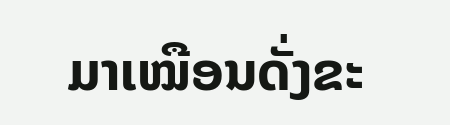ມາເໝືອນດັ່ງຂະ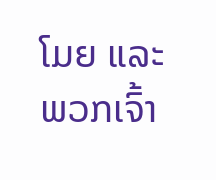ໂມຍ ແລະ ພວກເຈົ້າ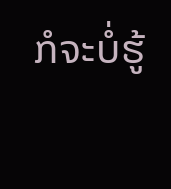ກໍຈະບໍ່ຮູ້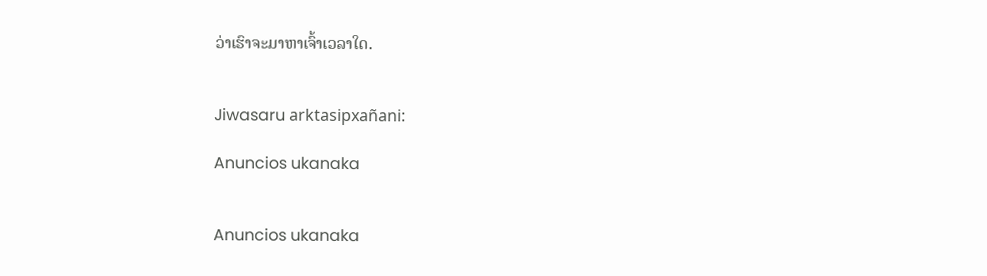ວ່າເຮົາຈະມາຫາເຈົ້າເວລາໃດ.


Jiwasaru arktasipxañani:

Anuncios ukanaka


Anuncios ukanaka